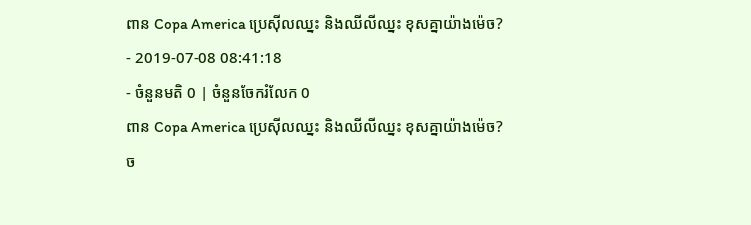ពាន Copa America ប្រេស៊ីលឈ្នះ និងឈីលីឈ្នះ ខុសគ្នាយ៉ាងម៉េច?
- 2019-07-08 08:41:18
- ចំនួនមតិ 0 | ចំនួនចែករំលែក 0
ពាន Copa America ប្រេស៊ីលឈ្នះ និងឈីលីឈ្នះ ខុសគ្នាយ៉ាងម៉េច?
ច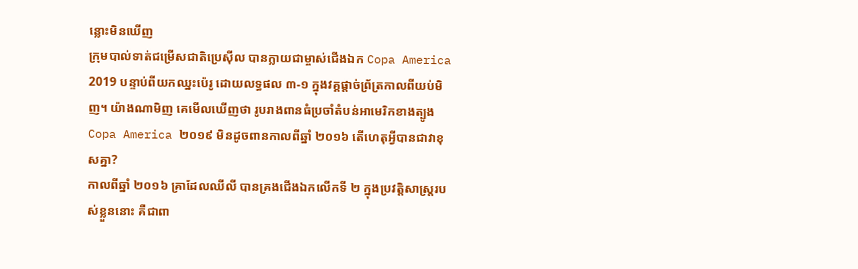ន្លោះមិនឃើញ
ក្រុមបាល់ទាត់ជម្រើសជាតិប្រេស៊ីល បានក្លាយជាម្ចាស់ជើងឯក Copa America 2019 បន្ទាប់ពីយកឈ្នះប៉េរូ ដោយលទ្ធផល ៣-១ ក្នុងវគ្គផ្តាច់ព្រ័ត្រកាលពីយប់មិញ។ យ៉ាងណាមិញ គេមើលឃើញថា រូបរាងពានធំប្រចាំតំបន់អាមេរិកខាងត្បូង Copa America ២០១៩ មិនដូចពានកាលពីឆ្នាំ ២០១៦ តើហេតុអ្វីបានជាវាខុសគ្នា?
កាលពីឆ្នាំ ២០១៦ គ្រាដែលឈីលី បានគ្រងជើងឯកលើកទី ២ ក្នុងប្រវត្តិសាស្រ្តរបស់ខ្លួននោះ គឺជាពា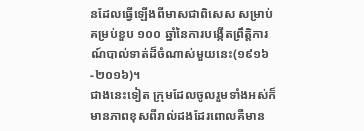នដែលធ្វើឡើងពីមាសជាពិសេស សម្រាប់គម្រប់ខួប ១០០ ឆ្នាំនៃការបង្កើតព្រឹត្តិការណ៍បាល់ទាត់ដ៏ចំណាស់មួយនេះ(១៩១៦-២០១៦)។
ជាងនេះទៀត ក្រុមដែលចូលរួមទាំងអស់ក៏មានភាពខុសពីរាល់ដងដែរពោលគឺមាន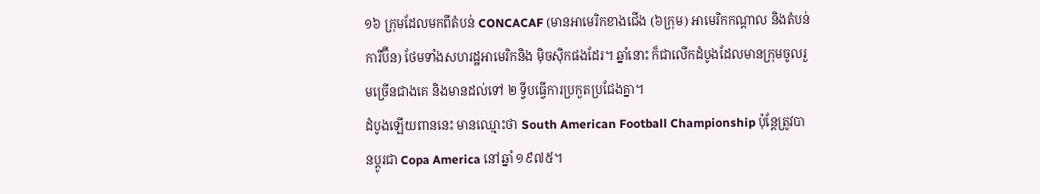១៦ ក្រុមដែលមកពីតំបន់ CONCACAF (មានអាមេរិកខាងជើង (៦ក្រុម) អាមេរិកកណ្ដាល និងតំបន់ការីប៊ីន) ថែមទាំងសហរដ្ឋអាមេរិកនិង មុិចស៊ិកផងដែរ។ ឆ្នាំនោះ ក៏ជាលើកដំបូងដែលមានក្រុមចូលរួមច្រើនជាងគេ និងមានដល់ទៅ ២ ទ្វីបធ្វើការប្រកួតប្រជែងគ្នា។
ដំបូងឡើយពាននេះ មានឈ្មោះថា South American Football Championship ប៉ុន្តែត្រូវបានប្ដូរជា Copa America នៅឆ្នាំ ១៩៧៥។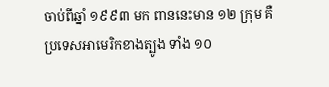ចាប់ពីឆ្នាំ ១៩៩៣ មក ពាននេះមាន ១២ ក្រុម គឺប្រទេសអាមេរិកខាងត្បូង ទាំង ១០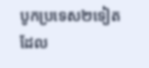បូកប្រទេស២ទៀត ដែល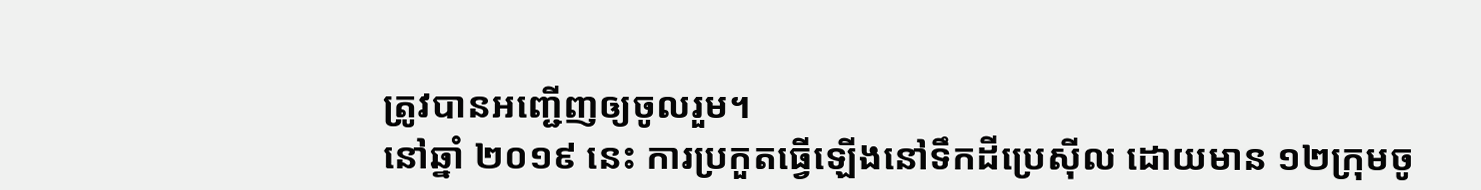ត្រូវបានអញ្ជើញឲ្យចូលរួម។
នៅឆ្នាំ ២០១៩ នេះ ការប្រកួតធ្វើឡើងនៅទឹកដីប្រេស៊ីល ដោយមាន ១២ក្រុមចូ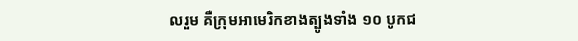លរួម គឺក្រុមអាមេរិកខាងត្បូងទាំង ១០ បូកជ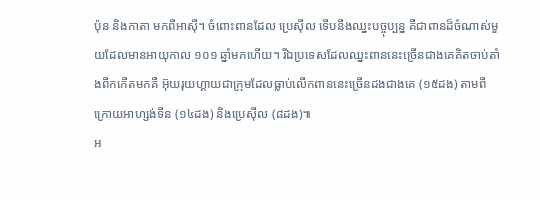ប៉ុន និងកាតា មកពីអាស៊ី។ ចំពោះពានដែល ប្រេស៊ីល ទើបនឹងឈ្នះបច្ចុប្បន្ន គឺជាពានដ៏ចំណាស់មួយដែលមានអាយុកាល ១០១ ឆ្នាំមកហើយ។ រីឯប្រទេសដែលឈ្នះពាននេះច្រើនជាងគេគិតចាប់តាំងពីកកើតមកគឺ អ៊ុយរុយហ្គាយជាក្រុមដែលធ្លាប់លើកពាននេះច្រើនដងជាងគេ (១៥ដង) តាមពីក្រោយអាហ្សង់ទីន (១៤ដង) និងប្រេស៊ីល (៨ដង)៕
អ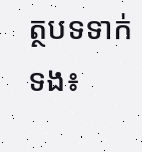ត្ថបទទាក់ទង៖